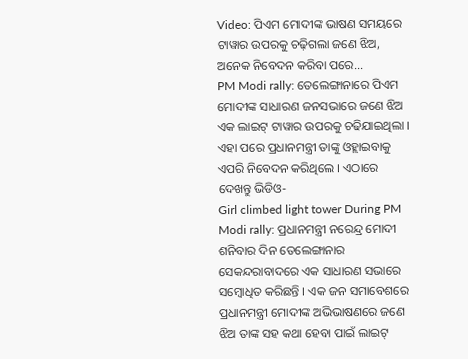Video: ପିଏମ ମୋଦୀଙ୍କ ଭାଷଣ ସମୟରେ ଟାୱାର ଉପରକୁ ଚଢ଼ିଗଲା ଜଣେ ଝିଅ, ଅନେକ ନିବେଦନ କରିବା ପରେ...
PM Modi rally: ତେଲେଙ୍ଗାନାରେ ପିଏମ ମୋଦୀଙ୍କ ସାଧାରଣ ଜନସଭାରେ ଜଣେ ଝିଅ ଏକ ଲାଇଟ୍ ଟାୱାର ଉପରକୁ ଚଢିଯାଇଥିଲା । ଏହା ପରେ ପ୍ରଧାନମନ୍ତ୍ରୀ ତାଙ୍କୁ ଓହ୍ଲାଇବାକୁ ଏପରି ନିବେଦନ କରିଥିଲେ । ଏଠାରେ ଦେଖନ୍ତୁ ଭିଡିଓ-
Girl climbed light tower During PM Modi rally: ପ୍ରଧାନମନ୍ତ୍ରୀ ନରେନ୍ଦ୍ର ମୋଦୀ ଶନିବାର ଦିନ ତେଲେଙ୍ଗାନାର ସେକନ୍ଦରାବାଦରେ ଏକ ସାଧାରଣ ସଭାରେ ସମ୍ବୋଧିତ କରିଛନ୍ତି । ଏକ ଜନ ସମାବେଶରେ ପ୍ରଧାନମନ୍ତ୍ରୀ ମୋଦୀଙ୍କ ଅଭିଭାଷଣରେ ଜଣେ ଝିଅ ତାଙ୍କ ସହ କଥା ହେବା ପାଇଁ ଲାଇଟ୍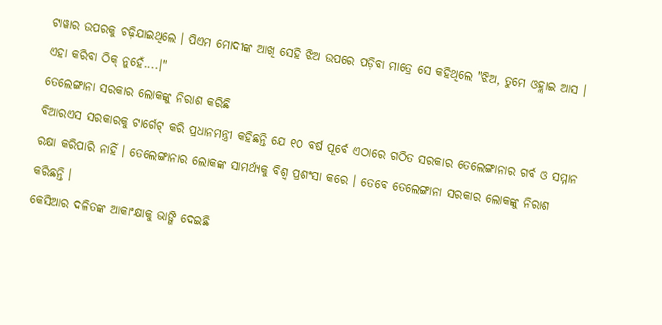ଟାୱାର ଉପରକୁ ଚଢ଼ିଯାଇଥିଲେ । ପିଏମ ମୋଦୀଙ୍କ ଆଖି ସେହି ଝିଅ ଉପରେ ପଡ଼ିବା ମାତ୍ରେ ସେ କହିଥିଲେ "ଝିଅ, ତୁମେ ଓହ୍ଲାଇ ଆସ । ଏହା କରିବା ଠିକ୍ ନୁହେଁ....।"
ତେଲେଙ୍ଗାନା ସରକାର ଲୋକଙ୍କୁ ନିରାଶ କରିଛି
ବିଆରଏସ ସରକାରକୁ ଟାର୍ଗେଟ୍ କରି ପ୍ରଧାନମନ୍ତ୍ରୀ କହିଛନ୍ତି ଯେ ୧୦ ବର୍ଷ ପୂର୍ବେ ଏଠାରେ ଗଠିତ ସରକାର ତେଲେଙ୍ଗାନାର ଗର୍ବ ଓ ସମ୍ମାନ ରକ୍ଷା କରିପାରି ନାହିଁ । ତେଲେଙ୍ଗାନାର ଲୋକଙ୍କ ସାମର୍ଥ୍ୟକୁ ବିଶ୍ୱ ପ୍ରଶଂସା କରେ । ତେବେ ତେଲେଙ୍ଗାନା ସରକାର ଲୋକଙ୍କୁ ନିରାଶ କରିଛନ୍ତି ।
କେସିଆର ଦଳିତଙ୍କ ଆକାଂକ୍ଷାକୁ ଭାଙ୍ଗି ଦେଇଛି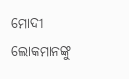ମୋଦୀ ଲୋକମାନଙ୍କୁ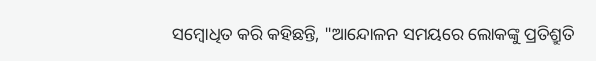ସମ୍ବୋଧିତ କରି କହିଛନ୍ତି, "ଆନ୍ଦୋଳନ ସମୟରେ ଲୋକଙ୍କୁ ପ୍ରତିଶ୍ରୁତି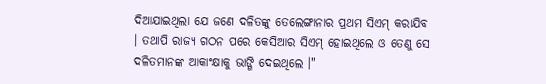ଦିଆଯାଇଥିଲା ଯେ ଜଣେ ଦଳିତଙ୍କୁ ତେଲେଙ୍ଗାନାର ପ୍ରଥମ ସିଏମ୍ କରାଯିବ । ତଥାପି ରାଜ୍ୟ ଗଠନ ପରେ କେସିଆର ସିଏମ୍ ହୋଇଥିଲେ ଓ ତେଣୁ ସେ ଦଳିତମାନଙ୍କ ଆକାଂକ୍ଷାକୁ ଭାଙ୍ଗି ଦେଇଥିଲେ ।"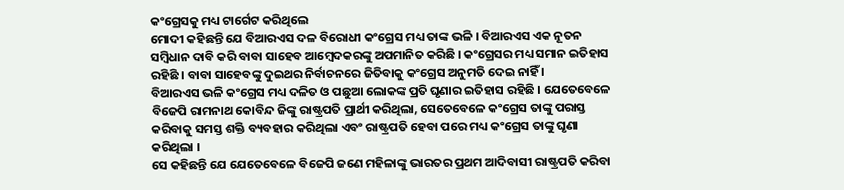କଂଗ୍ରେସକୁ ମଧ୍ୟ ଟାର୍ଗେଟ କରିଥିଲେ
ମୋଦୀ କହିଛନ୍ତି ଯେ ବିଆରଏସ ଦଳ ବିରୋଧୀ କଂଗ୍ରେସ ମଧ୍ୟ ତାଙ୍କ ଭଳି । ବିଆରଏସ ଏକ ନୂତନ ସମ୍ବିଧାନ ଦାବି କରି ବାବା ସାହେବ ଆମ୍ବେଦକରଙ୍କୁ ଅପମାନିତ କରିଛି । କଂଗ୍ରେସର ମଧ୍ୟ ସମାନ ଇତିହାସ ରହିଛି । ବାବା ସାହେବଙ୍କୁ ଦୁଇଥର ନିର୍ବାଚନରେ ଜିତିବାକୁ କଂଗ୍ରେସ ଅନୁମତି ଦେଇ ନାହିଁ ।
ବିଆରଏସ ଭଳି କଂଗ୍ରେସ ମଧ୍ୟ ଦଳିତ ଓ ପଛୁଆ ଲୋକଙ୍କ ପ୍ରତି ଘୃଣାର ଇତିହାସ ରହିଛି । ଯେତେବେଳେ ବିଜେପି ରାମନାଥ କୋବିନ୍ଦ ଜିଙ୍କୁ ରାଷ୍ଟ୍ରପତି ପ୍ରାର୍ଥୀ କରିଥିଲା, ସେତେବେଳେ କଂଗ୍ରେସ ତାଙ୍କୁ ପରାସ୍ତ କରିବାକୁ ସମସ୍ତ ଶକ୍ତି ବ୍ୟବହାର କରିଥିଲା ଏବଂ ରାଷ୍ଟ୍ରପତି ହେବା ପରେ ମଧ୍ୟ କଂଗ୍ରେସ ତାଙ୍କୁ ଘୃଣା କରିଥିଲା ।
ସେ କହିଛନ୍ତି ଯେ ଯେତେବେଳେ ବିଜେପି ଜଣେ ମହିଳାଙ୍କୁ ଭାରତର ପ୍ରଥମ ଆଦିବାସୀ ରାଷ୍ଟ୍ରପତି କରିବା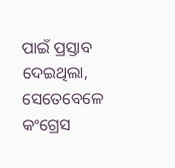ପାଇଁ ପ୍ରସ୍ତାବ ଦେଇଥିଲା, ସେତେବେଳେ କଂଗ୍ରେସ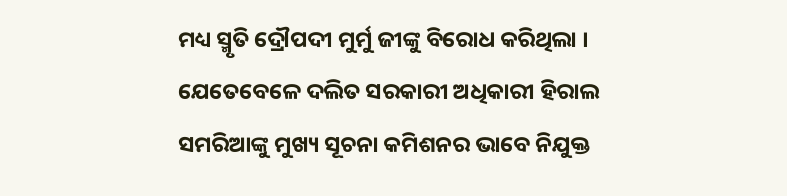ମଧ୍ୟ ସ୍ମୃତି ଦ୍ରୌପଦୀ ମୁର୍ମୁ ଜୀଙ୍କୁ ବିରୋଧ କରିଥିଲା । ଯେତେବେଳେ ଦଲିତ ସରକାରୀ ଅଧିକାରୀ ହିରାଲ ସମରିଆଙ୍କୁ ମୁଖ୍ୟ ସୂଚନା କମିଶନର ଭାବେ ନିଯୁକ୍ତ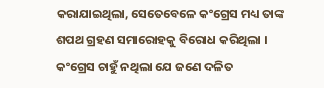କରାଯାଇଥିଲା, ସେତେବେଳେ କଂଗ୍ରେସ ମଧ୍ୟ ତାଙ୍କ ଶପଥ ଗ୍ରହଣ ସମାରୋହକୁ ବିରୋଧ କରିଥିଲା । କଂଗ୍ରେସ ଚାହୁଁ ନଥିଲା ଯେ ଜଣେ ଦଳିତ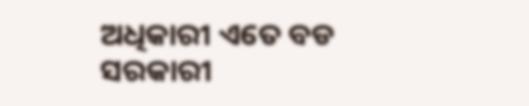ଅଧିକାରୀ ଏତେ ବଡ ସରକାରୀ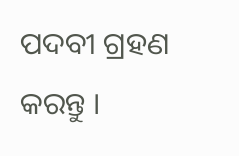ପଦବୀ ଗ୍ରହଣ କରନ୍ତୁ ।